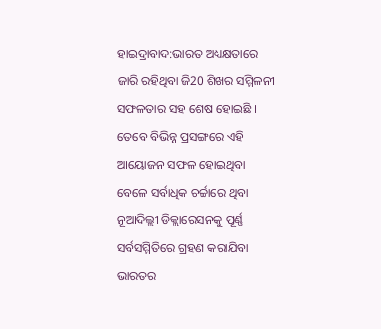ହାଇଦ୍ରାବାଦ:ଭାରତ ଅଧ୍ୟକ୍ଷତାରେ ଜାରି ରହିଥିବା ଜି20 ଶିଖର ସମ୍ମିଳନୀ ସଫଳତାର ସହ ଶେଷ ହୋଇଛି । ତେବେ ବିଭିନ୍ନ ପ୍ରସଙ୍ଗରେ ଏହି ଆୟୋଜନ ସଫଳ ହୋଇଥିବା ବେଳେ ସର୍ବାଧିକ ଚର୍ଚ୍ଚାରେ ଥିବା ନୂଆଦିଲ୍ଲୀ ଡିକ୍ଲାରେସନକୁ ପୂର୍ଣ୍ଣ ସର୍ବସମ୍ମିତିରେ ଗ୍ରହଣ କରାଯିବା ଭାରତର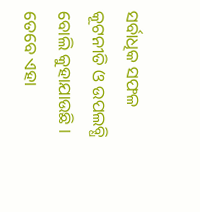ସର୍ବାଧିକ ସଫଳ କୂଟନୀତି ଓ ଉପଲବ୍ଧି ବୋଲି କୁହାଯାଉଛି । ତେବେ ଏହା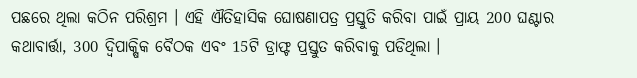ପଛରେ ଥିଲା କଠିନ ପରିଶ୍ରମ । ଏହି ଐତିହାସିକ ଘୋଷଣାପତ୍ର ପ୍ରସ୍ତୁତି କରିବା ପାଇଁ ପ୍ରାୟ 200 ଘଣ୍ଟାର କଥାବାର୍ତ୍ତା, 300 ଦ୍ୱିପାକ୍ଷିକ ବୈଠକ ଏବଂ 15ଟି ଡ୍ରାଫ୍ଟ ପ୍ରସ୍ତୁତ କରିବାକୁ ପଡିଥିଲା ।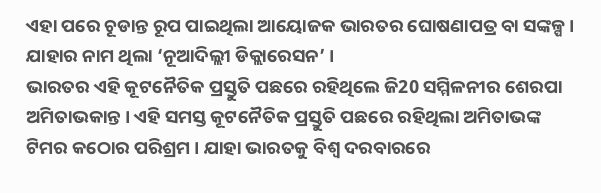ଏହା ପରେ ଚୂଡାନ୍ତ ରୂପ ପାଇଥିଲା ଆୟୋଜକ ଭାରତର ଘୋଷଣାପତ୍ର ବା ସଙ୍କଳ୍ପ । ଯାହାର ନାମ ଥିଲା ‘ନୂଆଦିଲ୍ଲୀ ଡିକ୍ଲାରେସନ’ ।
ଭାରତର ଏହି କୂଟନୈତିକ ପ୍ରସ୍ତୁତି ପଛରେ ରହିଥିଲେ ଜି20 ସମ୍ମିଳନୀର ଶେରପା ଅମିତାଭକାନ୍ତ । ଏହି ସମସ୍ତ କୂଟନୈତିକ ପ୍ରସ୍ତୁତି ପଛରେ ରହିଥିଲା ଅମିତାଭଙ୍କ ଟିମର କଠୋର ପରିଶ୍ରମ । ଯାହା ଭାରତକୁ ବିଶ୍ବ ଦରବାରରେ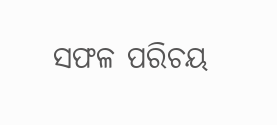ସଫଳ ପରିଚୟ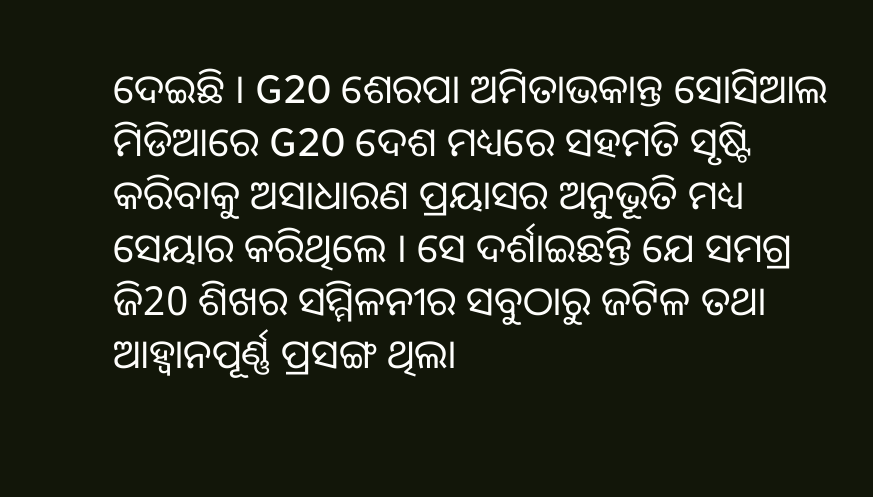ଦେଇଛି । G20 ଶେରପା ଅମିତାଭକାନ୍ତ ସୋସିଆଲ ମିଡିଆରେ G20 ଦେଶ ମଧ୍ୟରେ ସହମତି ସୃଷ୍ଟି କରିବାକୁ ଅସାଧାରଣ ପ୍ରୟାସର ଅନୁଭୂତି ମଧ୍ୟ ସେୟାର କରିଥିଲେ । ସେ ଦର୍ଶାଇଛନ୍ତି ଯେ ସମଗ୍ର ଜି20 ଶିଖର ସମ୍ମିଳନୀର ସବୁଠାରୁ ଜଟିଳ ତଥା ଆହ୍ବାନପୂର୍ଣ୍ଣ ପ୍ରସଙ୍ଗ ଥିଲା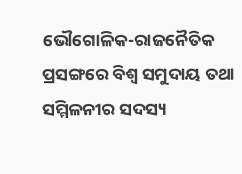ଭୌଗୋଳିକ-ରାଜନୈତିକ ପ୍ରସଙ୍ଗରେ ବିଶ୍ବ ସମୁଦାୟ ତଥା ସମ୍ମିଳନୀର ସଦସ୍ୟ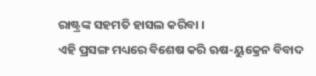ରାଷ୍ଟ୍ରଙ୍କ ସହମତି ହାସଲ କରିବା ।
ଏହି ପ୍ରସଙ୍ଗ ମଧ୍ୟରେ ବିଶେଷ କରି ଋଷ-ୟୁକ୍ରେନ ବିବାଦ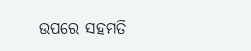ଉପରେ ସହମତି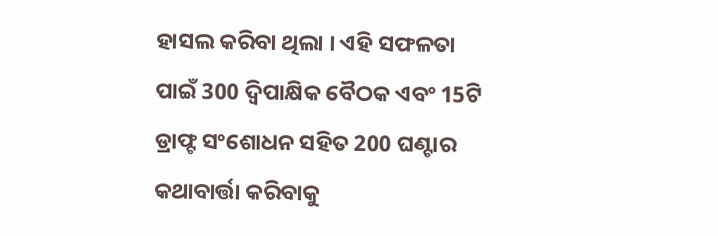ହାସଲ କରିବା ଥିଲା । ଏହି ସଫଳତା ପାଇଁ 300 ଦ୍ୱିପାକ୍ଷିକ ବୈଠକ ଏବଂ 15ଟି ଡ୍ରାଫ୍ଟ ସଂଶୋଧନ ସହିତ 200 ଘଣ୍ଟାର କଥାବାର୍ତ୍ତା କରିବାକୁ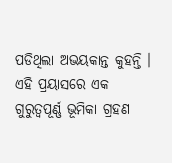ପଡିଥିଲା ଅଭୟକାନ୍ତ କୁହନ୍ତି । ଏହି ପ୍ରୟାସରେ ଏକ ଗୁରୁତ୍ୱପୂର୍ଣ୍ଣ ଭୂମିକା ଗ୍ରହଣ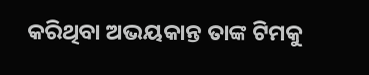କରିଥିବା ଅଭୟକାନ୍ତ ତାଙ୍କ ଟିମକୁ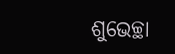ଶୁଭେଚ୍ଛା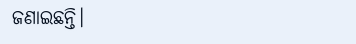ଜଣାଇଛନ୍ତି।